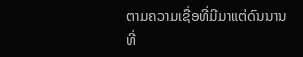ຕາມຄວາມເຊື່ອທີ່ມີມາແຕ່ດົນນານທີ່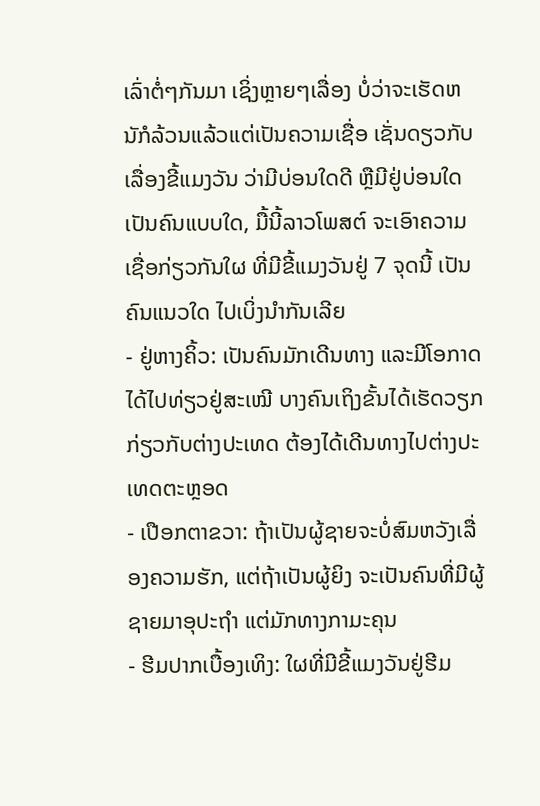ເລົ່າຕໍ່ໆກັນມາ ເຊິ່ງຫຼາຍໆເລື່ອງ ບໍ່ວ່າຈະເຮັດຫນັກໍລ້ວນແລ້ວແຕ່ເປັນຄວາມເຊື່ອ ເຊັ່ນດຽວກັບເລື່ອງຂີ້ແມງວັນ ວ່າມີບ່ອນໃດດີ ຫຼືມີຢູ່ບ່ອນໃດເປັນຄົນແບບໃດ, ມື້ນີ້ລາວໂພສຕ໌ ຈະເອົາຄວາມເຊື່ອກ່ຽວກັນໃຜ ທີ່ມີຂີ້ແມງວັນຢູ່ 7 ຈຸດນີ້ ເປັນຄົນແນວໃດ ໄປເບິ່ງນຳກັນເລີຍ
- ຢູ່ຫາງຄິ້ວ: ເປັນຄົນມັກເດີນທາງ ແລະມີໂອກາດໄດ້ໄປທ່ຽວຢູ່ສະເໝີ ບາງຄົນເຖິງຂັ້ນໄດ້ເຮັດວຽກກ່ຽວກັບຕ່າງປະເທດ ຕ້ອງໄດ້ເດີນທາງໄປຕ່າງປະເທດຕະຫຼອດ
- ເປືອກຕາຂວາ: ຖ້າເປັນຜູ້ຊາຍຈະບໍ່ສົມຫວັງເລື່ອງຄວາມຮັກ, ແຕ່ຖ້າເປັນຜູ້ຍິງ ຈະເປັນຄົນທີ່ມີຜູ້ຊາຍມາອຸປະຖຳ ແຕ່ມັກທາງກາມະຄຸນ
- ຮີມປາກເບື້ອງເທິງ: ໃຜທີ່ມີຂີ້ແມງວັນຢູ່ຮີມ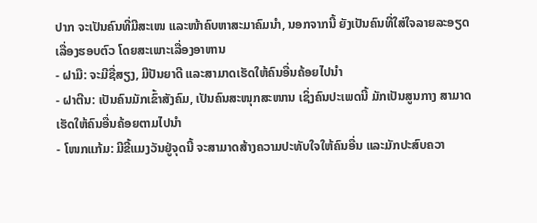ປາກ ຈະເປັນຄົນທີ່ມີສະເໜ ແລະໜ້າຄົບຫາສະມາຄົມນຳ, ນອກຈາກນີ້ ຍັງເປັນຄົນທີ່ໃສ່ໃຈລາຍລະອຽດເລື່ອງຮອບຕົວ ໂດຍສະເພາະເລື່ອງອາຫານ
- ຝາມື: ຈະມີຊື່ສຽງ, ມີປັນຍາດີ ແລະສາມາດເຮັດໃຫ້ຄົນອື່ນຄ້ອຍໄປນຳ
- ຝາຕີນ: ເປັນຄົນມັກເຂົ້າສັງຄົມ, ເປັນຄົນສະໜຸກສະໜານ ເຊິ່ງຄົນປະເພດນີ້ ມັກເປັນສູນກາງ ສາມາດເຮັດໃຫ້ຄົນອື່ນຄ້ອຍຕາມໄປນຳ
- ໂໜກແກ້ມ: ມີຂີ້ແມງວັນຢູ່ຈຸດນີ້ ຈະສາມາດສ້າງຄວາມປະທັບໃຈໃຫ້ຄົນອື່ນ ແລະມັກປະສົບຄວາ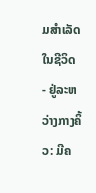ມສຳເລັດໃນຊີວິດ
- ຢູ່ລະຫວ່າງກາງຄິ້ວ: ມີຄ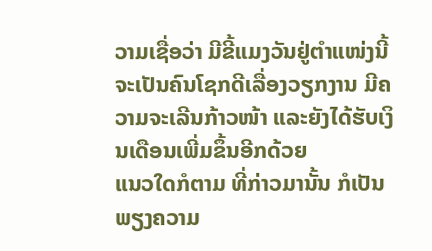ວາມເຊື່ອວ່າ ມີຂີ້ແມງວັນຢູ່ຕຳແໜ່ງນີ້ ຈະເປັນຄົນໂຊກດີເລື່ອງວຽກງານ ມີຄວາມຈະເລີນກ້າວໜ້າ ແລະຍັງໄດ້ຮັບເງິນເດືອນເພີ່ມຂຶ້ນອີກດ້ວຍ
ແນວໃດກໍຕາມ ທີ່ກ່າວມານັ້ນ ກໍເປັນພຽງຄວາມ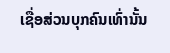ເຊື່ອສ່ວນບຸກຄົນເທົ່ານັ້ນ